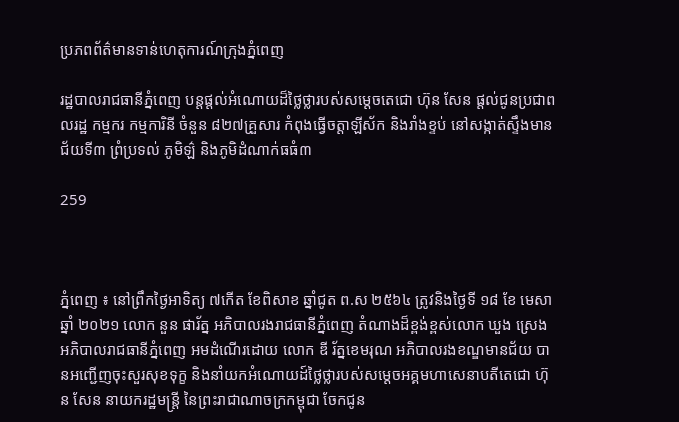ប្រភពព័ត៌មានទាន់ហេតុការណ៍ក្រុងភ្នំពេញ

រដ្ឋបាលរាជធានីភ្នំពេញ បន្តផ្តល់អំណោយដ៏ថ្លៃថ្លារបស់សម្ដេចតេជោ ហ៊ុន សែន ផ្តល់ជូនប្រជាពលរដ្ឋ កម្មករ កម្មការិនី ចំនួន ៨២៧គ្រួសារ កំពុងធ្វើចត្តាឡីស័ក និងរាំងខ្ទប់ នៅសង្កាត់ស្ទឹងមានជ័យទី៣ ព្រំប្រទល់ ភូមិឡ៌ និងភូមិដំណាក់ធធំ៣

259



ភ្នំពេញ ៖ នៅព្រឹកថ្ងៃអាទិត្យ ៧កើត ខែពិសាខ ឆ្នាំជូត ព.ស ២៥៦៤ ត្រូវនិងថ្ងៃទី ១៨ ខែ មេសា ឆ្នាំ ២០២១ លោក នួន ផារ័ត្ន អភិបាលរងរាជធានីភ្នំពេញ តំណាងដ៏ខ្ពង់ខ្ពស់លោក ឃួង ស្រេង អភិបាលរាជធានីភ្នំពេញ អមដំណើរដោយ លោក ឌី រ័ត្នខេមរុណ អភិបាលរងខណ្ឌមានជ័យ បានអញ្ជើញចុះសួរសុខទុក្ខ និងនាំយកអំណោយដ៍ថ្លៃថ្លារបស់សម្តេចអគ្គមហាសេនាបតីតេជោ ហ៊ុន សែន នាយករដ្ឋមន្ត្រី នៃព្រះរាជាណាចក្រកម្ពុជា ចែកជូន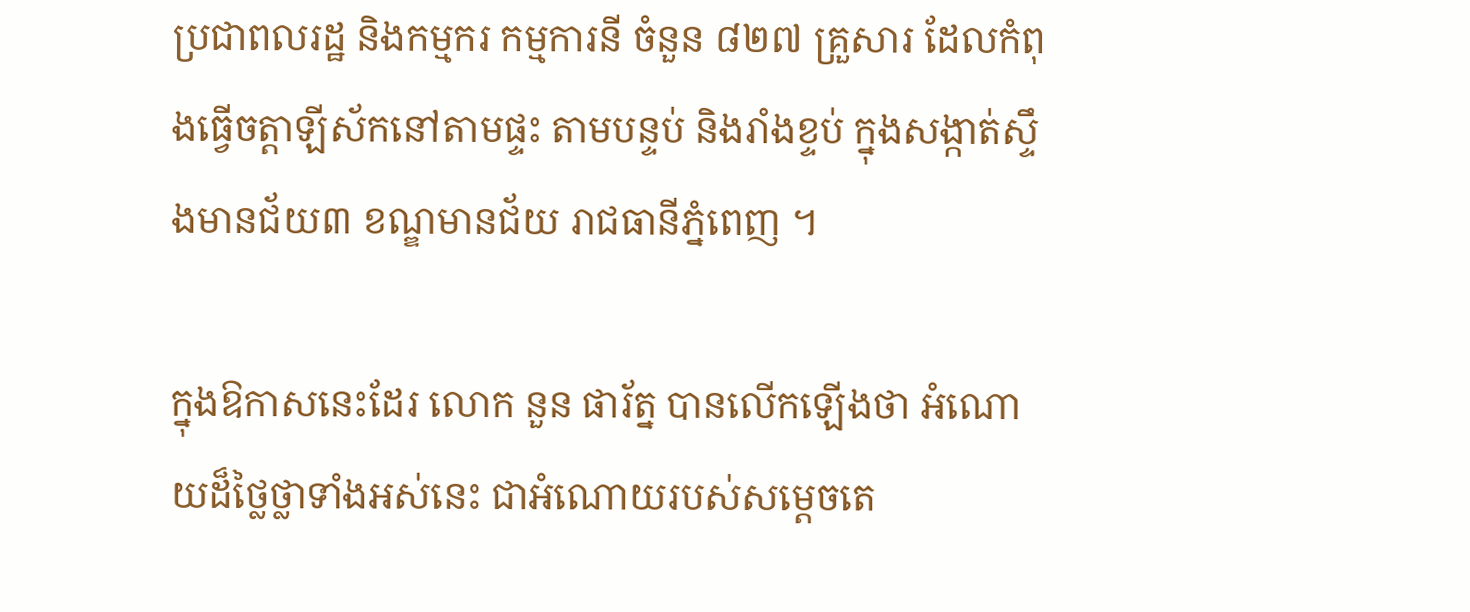ប្រជាពលរដ្ឋ និងកម្មករ កម្មការនី ចំនួន ៨២៧ គ្រួសារ ដែលកំពុងធ្វើចត្តាឡីស័កនៅតាមផ្ទះ តាមបន្ទប់ និងរាំងខ្ទប់ ក្នុងសង្កាត់ស្ទឹងមានជ័យ៣ ខណ្ឌមានជ័យ រាជធានីភ្នំពេញ ។

ក្នុងឱកាសនេះដែរ លោក នួន ផារ័ត្ន បានលើកឡើងថា អំណោយដ៏ថ្លៃថ្លាទាំងអស់នេះ ជាអំណោយរបស់សម្តេចតេ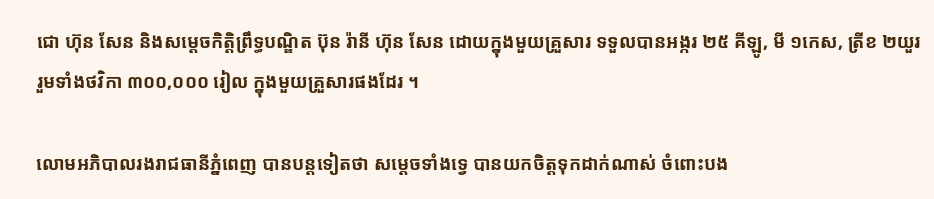ជោ ហ៊ុន សែន និងសម្តេចកិត្តិព្រឹទ្ធបណ្ឌិត ប៊ុន រ៉ានី ហ៊ុន សែន ដោយក្នុងមួយគ្រួសារ ទទួលបានអង្ករ ២៥ គីឡូ, មី ១កេស, ត្រីខ ២យួរ រួមទាំងថវិកា ៣០០,០០០ រៀល ក្នុងមួយគ្រួសារផងដែរ ។

លោមអភិបាលរងរាជធានីភ្នំពេញ បានបន្តទៀតថា សម្ដេចទាំងទ្វេ បានយកចិត្តទុកដាក់ណាស់ ចំពោះបង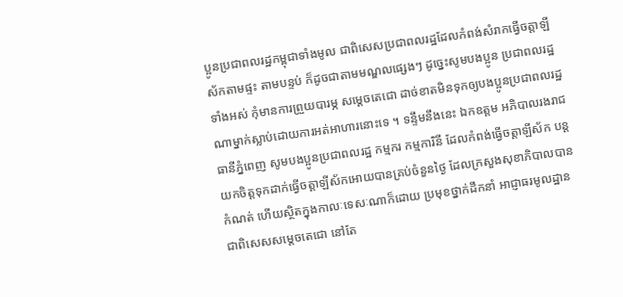ប្អូនប្រជាពលរដ្ឋកម្ពុជាទាំងមូល ជាពិសេសប្រជាពលរដ្ឋដែលកំពង់សំរាកធ្វើចត្តាឡីស័កតាមផ្ទះ តាមបន្ទប់ ក៏ដូចជាតាមមណ្ឌលផ្សេងៗ ដូច្នេះសូមបងប្អូន ប្រជាពលរដ្ឋទាំងអស់ កុំមានការព្រួយបារម្ភ សម្តេចតេជោ ដាច់ខាតមិនទុកឲ្យបងប្អូនប្រជាពលរដ្ឋណាម្នាក់ស្លាប់ដោយការអត់អាហារនោះទេ ។ ទន្ទឹមនឹងនេះ ឯកឧត្ដម អភិបាលរងរាជធានីភ្នំពេញ សូមបងប្អូនប្រជាពលរដ្ឋ កម្មករ កម្មការិនី ដែលកំពង់ធ្វើចត្តាឡីស័ក បន្តយកចិត្តទុកដាក់ធ្វើចត្តាឡីស័កអោយបានគ្រប់ចំនួនថ្ងៃ ដែលក្រសួងសុខាភិបាលបានកំណត់ ហើយស្ថិតក្នុងកាលៈទេសៈណាក៏ដោយ ប្រមុខថ្នាក់ដឹកនាំ អាជ្ញាធរមូលដ្ឋាន ជាពិសេសសម្តេចតេជោ នៅតែ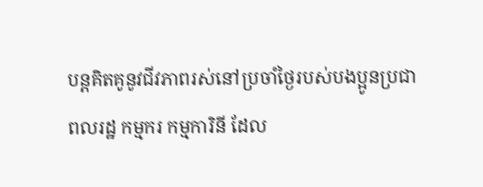បន្តគិតគូនូវជីវភាពរស់នៅប្រចាំថ្ងៃរបស់បងប្អូនប្រជាពលរដ្ឋ កម្មករ កម្មការិនី ដែល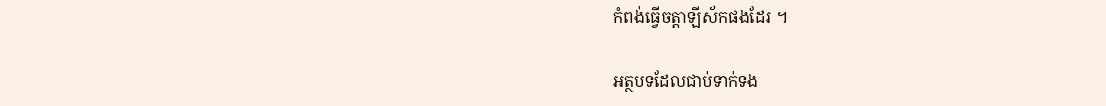កំពង់ធ្វើចត្តាឡីស័កផងដែរ ។

អត្ថបទដែលជាប់ទាក់ទង